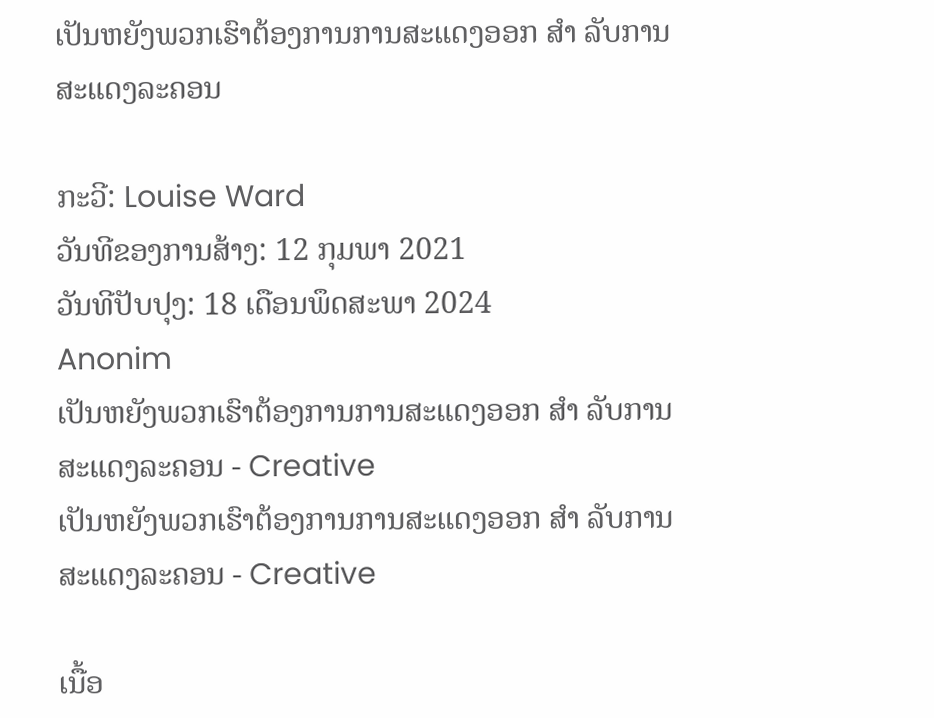ເປັນຫຍັງພວກເຮົາຕ້ອງການການສະແດງອອກ ສຳ ລັບການສະແດງລະຄອນ

ກະວີ: Louise Ward
ວັນທີຂອງການສ້າງ: 12 ກຸມພາ 2021
ວັນທີປັບປຸງ: 18 ເດືອນພຶດສະພາ 2024
Anonim
ເປັນຫຍັງພວກເຮົາຕ້ອງການການສະແດງອອກ ສຳ ລັບການສະແດງລະຄອນ - Creative
ເປັນຫຍັງພວກເຮົາຕ້ອງການການສະແດງອອກ ສຳ ລັບການສະແດງລະຄອນ - Creative

ເນື້ອ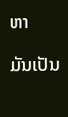ຫາ

ມັນເປັນ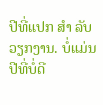ປີທີ່ແປກ ສຳ ລັບວຽກງານ. ບໍ່ແມ່ນປີທີ່ບໍ່ດີ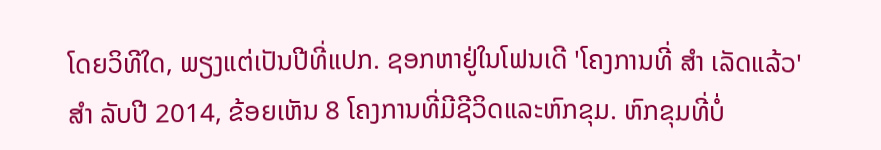ໂດຍວິທີໃດ, ພຽງແຕ່ເປັນປີທີ່ແປກ. ຊອກຫາຢູ່ໃນໂຟນເດີ 'ໂຄງການທີ່ ສຳ ເລັດແລ້ວ' ສຳ ລັບປີ 2014, ຂ້ອຍເຫັນ 8 ໂຄງການທີ່ມີຊີວິດແລະຫົກຂຸມ. ຫົກຂຸມທີ່ບໍ່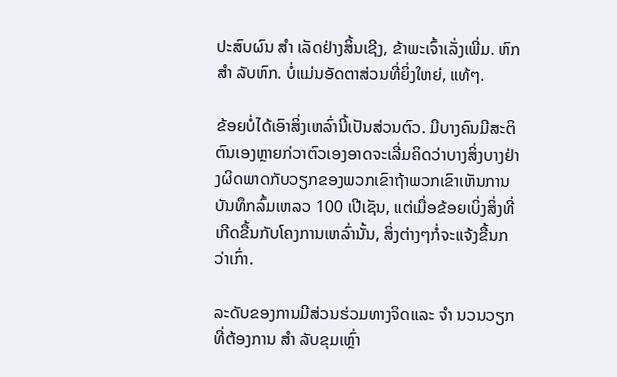ປະສົບຜົນ ສຳ ເລັດຢ່າງສິ້ນເຊີງ, ຂ້າພະເຈົ້າເລັ່ງເພີ່ມ. ຫົກ ສຳ ລັບຫົກ. ບໍ່ແມ່ນອັດຕາສ່ວນທີ່ຍິ່ງໃຫຍ່, ແທ້ໆ.

ຂ້ອຍບໍ່ໄດ້ເອົາສິ່ງເຫລົ່ານີ້ເປັນສ່ວນຕົວ. ມີບາງຄົນມີສະຕິຕົນເອງຫຼາຍກ່ວາຕົວເອງອາດຈະເລີ່ມຄິດວ່າບາງສິ່ງບາງຢ່າງຜິດພາດກັບວຽກຂອງພວກເຂົາຖ້າພວກເຂົາເຫັນການບັນທຶກລົ້ມເຫລວ 100 ເປີເຊັນ, ແຕ່ເມື່ອຂ້ອຍເບິ່ງສິ່ງທີ່ເກີດຂື້ນກັບໂຄງການເຫລົ່ານັ້ນ, ສິ່ງຕ່າງໆກໍ່ຈະແຈ້ງຂື້ນກວ່າເກົ່າ.

ລະດັບຂອງການມີສ່ວນຮ່ວມທາງຈິດແລະ ຈຳ ນວນວຽກທີ່ຕ້ອງການ ສຳ ລັບຂຸມເຫຼົ່າ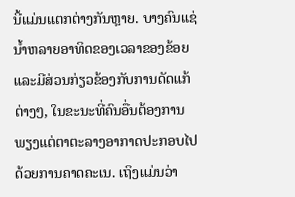ນີ້ແມ່ນແຕກຕ່າງກັນຫຼາຍ. ບາງຄົນແຊ່ນ້ຳຫລາຍອາທິດຂອງເວລາຂອງຂ້ອຍແລະມີສ່ວນກ່ຽວຂ້ອງກັບການດັດແກ້ຕ່າງໆ, ໃນຂະນະທີ່ຄົນອື່ນຕ້ອງການພຽງແຕ່ຕາຕະລາງອາກາດປະກອບໄປດ້ວຍການຄາດຄະເນ. ເຖິງແມ່ນວ່າ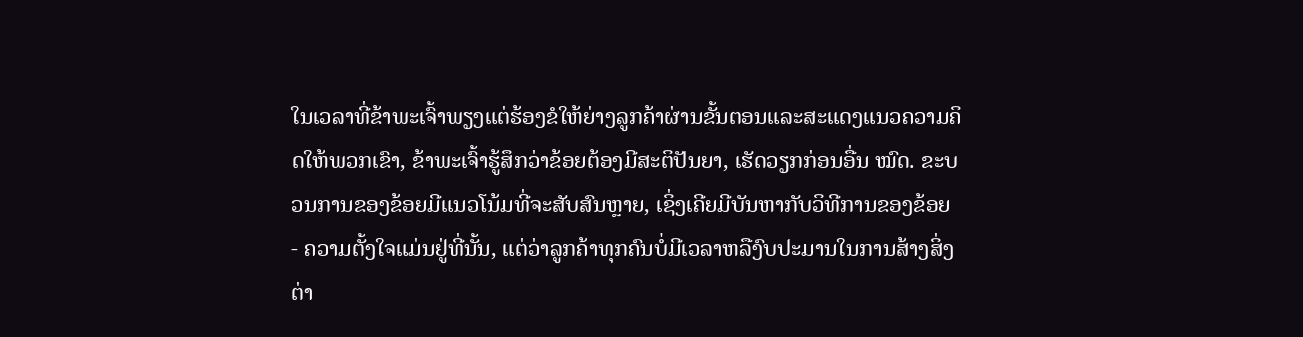ໃນເວລາທີ່ຂ້າພະເຈົ້າພຽງແຕ່ຮ້ອງຂໍໃຫ້ຍ່າງລູກຄ້າຜ່ານຂັ້ນຕອນແລະສະແດງແນວຄວາມຄິດໃຫ້ພວກເຂົາ, ຂ້າພະເຈົ້າຮູ້ສຶກວ່າຂ້ອຍຕ້ອງມີສະຕິປັນຍາ, ເຮັດວຽກກ່ອນອື່ນ ໝົດ. ຂະບວນການຂອງຂ້ອຍມີແນວໂນ້ມທີ່ຈະສັບສົນຫຼາຍ, ເຊິ່ງເຄີຍມີບັນຫາກັບວິທີການຂອງຂ້ອຍ - ຄວາມຕັ້ງໃຈແມ່ນຢູ່ທີ່ນັ້ນ, ແຕ່ວ່າລູກຄ້າທຸກຄົນບໍ່ມີເວລາຫລືງົບປະມານໃນການສ້າງສິ່ງຕ່າ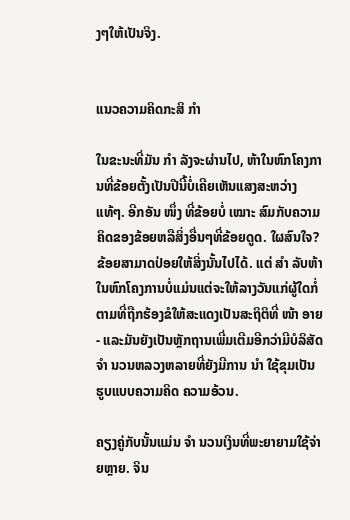ງໆໃຫ້ເປັນຈິງ.


ແນວຄວາມຄິດກະສິ ກຳ

ໃນຂະນະທີ່ມັນ ກຳ ລັງຈະຜ່ານໄປ, ຫ້າໃນຫົກໂຄງການທີ່ຂ້ອຍຕັ້ງເປັນປີນີ້ບໍ່ເຄີຍເຫັນແສງສະຫວ່າງແທ້ໆ. ອີກອັນ ໜຶ່ງ ທີ່ຂ້ອຍບໍ່ ເໝາະ ສົມກັບຄວາມຄິດຂອງຂ້ອຍຫລືສິ່ງອື່ນໆທີ່ຂ້ອຍດູດ. ໃຜສົນໃຈ? ຂ້ອຍສາມາດປ່ອຍໃຫ້ສິ່ງນັ້ນໄປໄດ້. ແຕ່ ສຳ ລັບຫ້າໃນຫົກໂຄງການບໍ່ແມ່ນແຕ່ຈະໃຫ້ລາງວັນແກ່ຜູ້ໃດກໍ່ຕາມທີ່ຖືກຮ້ອງຂໍໃຫ້ສະແດງເປັນສະຖິຕິທີ່ ໜ້າ ອາຍ - ແລະມັນຍັງເປັນຫຼັກຖານເພີ່ມເຕີມອີກວ່າມີບໍລິສັດ ຈຳ ນວນຫລວງຫລາຍທີ່ຍັງມີການ ນຳ ໃຊ້ຂຸມເປັນຮູບແບບຄວາມຄິດ ຄວາມອ້ວນ.

ຄຽງຄູ່ກັບນັ້ນແມ່ນ ຈຳ ນວນເງິນທີ່ພະຍາຍາມໃຊ້ຈ່າຍຫຼາຍ. ຈິນ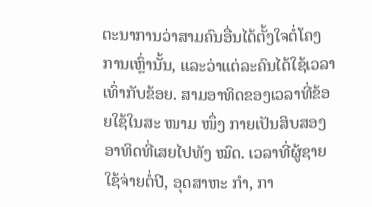ຕະນາການວ່າສາມຄົນອື່ນໄດ້ຕັ້ງໃຈຕໍ່ໂຄງການເຫຼົ່ານັ້ນ, ແລະວ່າແຕ່ລະຄົນໄດ້ໃຊ້ເວລາເທົ່າກັບຂ້ອຍ. ສາມອາທິດຂອງເວລາທີ່ຂ້ອຍໃຊ້ໃນສະ ໜາມ ໜຶ່ງ ກາຍເປັນສິບສອງອາທິດທີ່ເສຍໄປທັງ ໝົດ. ເວລາທີ່ຜູ້ຊາຍໃຊ້ຈ່າຍຕໍ່ປີ, ອຸດສາຫະ ກຳ, ກາ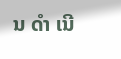ນ ດຳ ເນີ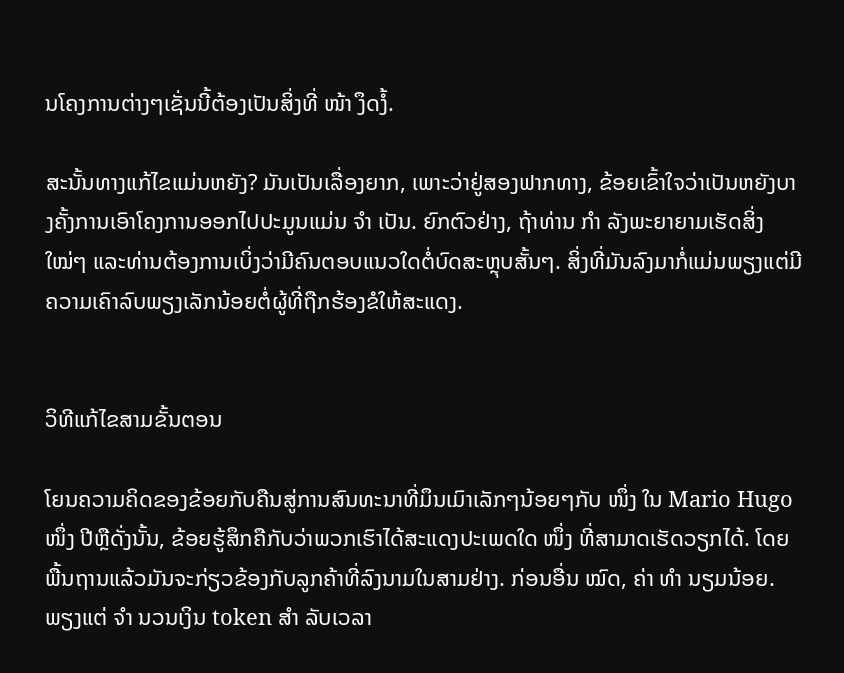ນໂຄງການຕ່າງໆເຊັ່ນນີ້ຕ້ອງເປັນສິ່ງທີ່ ໜ້າ ງຶດງໍ້.

ສະນັ້ນທາງແກ້ໄຂແມ່ນຫຍັງ? ມັນເປັນເລື່ອງຍາກ, ເພາະວ່າຢູ່ສອງຟາກທາງ, ຂ້ອຍເຂົ້າໃຈວ່າເປັນຫຍັງບາງຄັ້ງການເອົາໂຄງການອອກໄປປະມູນແມ່ນ ຈຳ ເປັນ. ຍົກຕົວຢ່າງ, ຖ້າທ່ານ ກຳ ລັງພະຍາຍາມເຮັດສິ່ງ ໃໝ່ໆ ແລະທ່ານຕ້ອງການເບິ່ງວ່າມີຄົນຕອບແນວໃດຕໍ່ບົດສະຫຼຸບສັ້ນໆ. ສິ່ງທີ່ມັນລົງມາກໍ່ແມ່ນພຽງແຕ່ມີຄວາມເຄົາລົບພຽງເລັກນ້ອຍຕໍ່ຜູ້ທີ່ຖືກຮ້ອງຂໍໃຫ້ສະແດງ.


ວິທີແກ້ໄຂສາມຂັ້ນຕອນ

ໂຍນຄວາມຄິດຂອງຂ້ອຍກັບຄືນສູ່ການສົນທະນາທີ່ມຶນເມົາເລັກໆນ້ອຍໆກັບ ໜຶ່ງ ໃນ Mario Hugo ໜຶ່ງ ປີຫຼືດັ່ງນັ້ນ, ຂ້ອຍຮູ້ສຶກຄືກັບວ່າພວກເຮົາໄດ້ສະແດງປະເພດໃດ ໜຶ່ງ ທີ່ສາມາດເຮັດວຽກໄດ້. ໂດຍພື້ນຖານແລ້ວມັນຈະກ່ຽວຂ້ອງກັບລູກຄ້າທີ່ລົງນາມໃນສາມຢ່າງ. ກ່ອນອື່ນ ໝົດ, ຄ່າ ທຳ ນຽມນ້ອຍ. ພຽງແຕ່ ຈຳ ນວນເງິນ token ສຳ ລັບເວລາ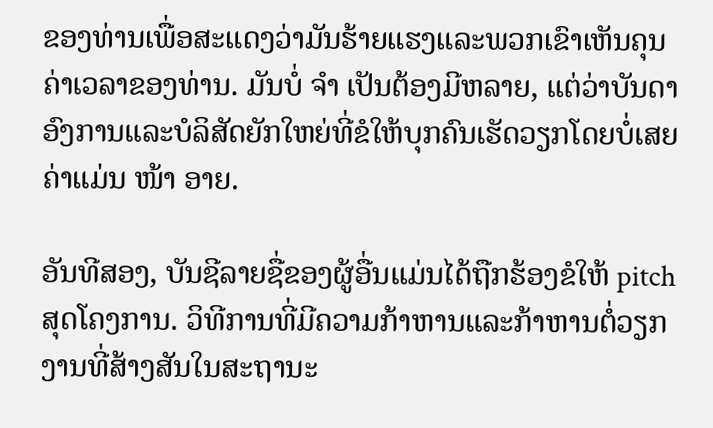ຂອງທ່ານເພື່ອສະແດງວ່າມັນຮ້າຍແຮງແລະພວກເຂົາເຫັນຄຸນຄ່າເວລາຂອງທ່ານ. ມັນບໍ່ ຈຳ ເປັນຕ້ອງມີຫລາຍ, ແຕ່ວ່າບັນດາອົງການແລະບໍລິສັດຍັກໃຫຍ່ທີ່ຂໍໃຫ້ບຸກຄົນເຮັດວຽກໂດຍບໍ່ເສຍຄ່າແມ່ນ ໜ້າ ອາຍ.

ອັນທີສອງ, ບັນຊີລາຍຊື່ຂອງຜູ້ອື່ນແມ່ນໄດ້ຖືກຮ້ອງຂໍໃຫ້ pitch ສຸດໂຄງການ. ວິທີການທີ່ມີຄວາມກ້າຫານແລະກ້າຫານຕໍ່ວຽກງານທີ່ສ້າງສັນໃນສະຖານະ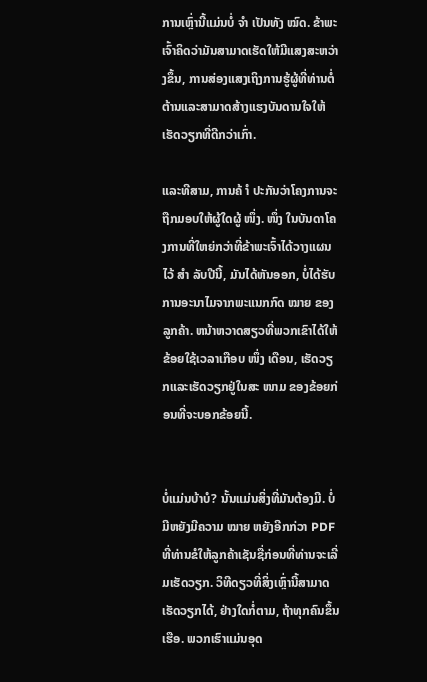ການເຫຼົ່ານີ້ແມ່ນບໍ່ ຈຳ ເປັນທັງ ໝົດ. ຂ້າພະເຈົ້າຄິດວ່າມັນສາມາດເຮັດໃຫ້ມີແສງສະຫວ່າງຂຶ້ນ, ການສ່ອງແສງເຖິງການຮູ້ຜູ້ທີ່ທ່ານຕໍ່ຕ້ານແລະສາມາດສ້າງແຮງບັນດານໃຈໃຫ້ເຮັດວຽກທີ່ດີກວ່າເກົ່າ.

ແລະທີສາມ, ການຄ້ ຳ ປະກັນວ່າໂຄງການຈະຖືກມອບໃຫ້ຜູ້ໃດຜູ້ ໜຶ່ງ. ໜຶ່ງ ໃນບັນດາໂຄງການທີ່ໃຫຍ່ກວ່າທີ່ຂ້າພະເຈົ້າໄດ້ວາງແຜນໄວ້ ສຳ ລັບປີນີ້, ມັນໄດ້ຫັນອອກ, ບໍ່ໄດ້ຮັບການອະນາໄມຈາກພະແນກກົດ ໝາຍ ຂອງລູກຄ້າ. ຫນ້າຫວາດສຽວທີ່ພວກເຂົາໄດ້ໃຫ້ຂ້ອຍໃຊ້ເວລາເກືອບ ໜຶ່ງ ເດືອນ, ເຮັດວຽກແລະເຮັດວຽກຢູ່ໃນສະ ໜາມ ຂອງຂ້ອຍກ່ອນທີ່ຈະບອກຂ້ອຍນີ້.


ບໍ່ແມ່ນບ້າບໍ? ນັ້ນແມ່ນສິ່ງທີ່ມັນຕ້ອງມີ. ບໍ່ມີຫຍັງມີຄວາມ ໝາຍ ຫຍັງອີກກ່ວາ PDF ທີ່ທ່ານຂໍໃຫ້ລູກຄ້າເຊັນຊື່ກ່ອນທີ່ທ່ານຈະເລີ່ມເຮັດວຽກ. ວິທີດຽວທີ່ສິ່ງເຫຼົ່ານີ້ສາມາດເຮັດວຽກໄດ້, ຢ່າງໃດກໍ່ຕາມ, ຖ້າທຸກຄົນຂຶ້ນເຮືອ. ພວກເຮົາແມ່ນອຸດ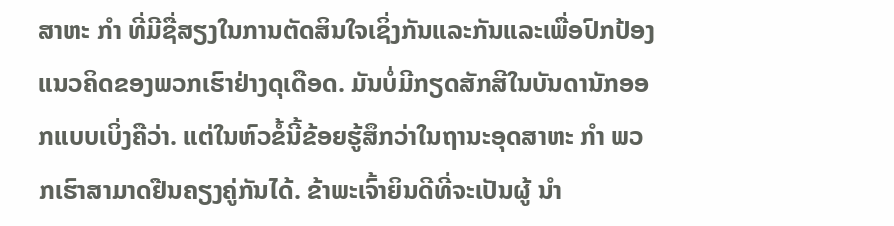ສາຫະ ກຳ ທີ່ມີຊື່ສຽງໃນການຕັດສິນໃຈເຊິ່ງກັນແລະກັນແລະເພື່ອປົກປ້ອງແນວຄິດຂອງພວກເຮົາຢ່າງດຸເດືອດ. ມັນບໍ່ມີກຽດສັກສີໃນບັນດານັກອອກແບບເບິ່ງຄືວ່າ. ແຕ່ໃນຫົວຂໍ້ນີ້ຂ້ອຍຮູ້ສຶກວ່າໃນຖານະອຸດສາຫະ ກຳ ພວກເຮົາສາມາດຢືນຄຽງຄູ່ກັນໄດ້. ຂ້າພະເຈົ້າຍິນດີທີ່ຈະເປັນຜູ້ ນຳ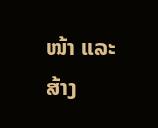ໜ້າ ແລະສ້າງ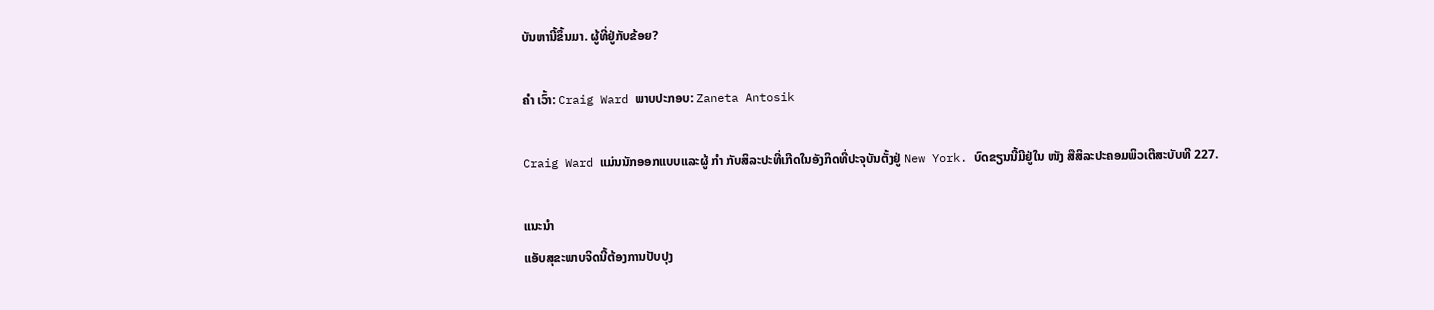ບັນຫານີ້ຂຶ້ນມາ. ຜູ້ທີ່ຢູ່ກັບຂ້ອຍ?

ຄຳ ເວົ້າ: Craig Ward ພາບປະກອບ: Zaneta Antosik

Craig Ward ແມ່ນນັກອອກແບບແລະຜູ້ ກຳ ກັບສິລະປະທີ່ເກີດໃນອັງກິດທີ່ປະຈຸບັນຕັ້ງຢູ່ New York. ບົດຂຽນນີ້ມີຢູ່ໃນ ໜັງ ສືສິລະປະຄອມພິວເຕີສະບັບທີ 227.

ແນະນໍາ
ແອັບສຸຂະພາບຈິດນີ້ຕ້ອງການປັບປຸງ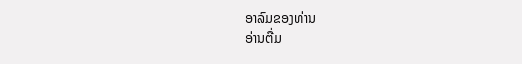ອາລົມຂອງທ່ານ
ອ່ານຕື່ມ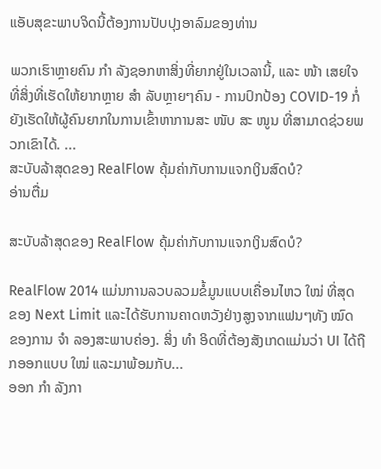ແອັບສຸຂະພາບຈິດນີ້ຕ້ອງການປັບປຸງອາລົມຂອງທ່ານ

ພວກເຮົາຫຼາຍຄົນ ກຳ ລັງຊອກຫາສິ່ງທີ່ຍາກຢູ່ໃນເວລານີ້, ແລະ ໜ້າ ເສຍໃຈທີ່ສິ່ງທີ່ເຮັດໃຫ້ຍາກຫຼາຍ ສຳ ລັບຫຼາຍໆຄົນ - ການປົກປ້ອງ COVID-19 ກໍ່ຍັງເຮັດໃຫ້ຜູ້ຄົນຍາກໃນການເຂົ້າຫາການສະ ໜັບ ສະ ໜູນ ທີ່ສາມາດຊ່ວຍພວກເຂົາໄດ້. ...
ສະບັບລ້າສຸດຂອງ RealFlow ຄຸ້ມຄ່າກັບການແຈກເງິນສົດບໍ?
ອ່ານຕື່ມ

ສະບັບລ້າສຸດຂອງ RealFlow ຄຸ້ມຄ່າກັບການແຈກເງິນສົດບໍ?

RealFlow 2014 ແມ່ນການລວບລວມຂໍ້ມູນແບບເຄື່ອນໄຫວ ໃໝ່ ທີ່ສຸດຂອງ Next Limit ແລະໄດ້ຮັບການຄາດຫວັງຢ່າງສູງຈາກແຟນໆທັງ ໝົດ ຂອງການ ຈຳ ລອງສະພາບຄ່ອງ. ສິ່ງ ທຳ ອິດທີ່ຕ້ອງສັງເກດແມ່ນວ່າ UI ໄດ້ຖືກອອກແບບ ໃໝ່ ແລະມາພ້ອມກັບ...
ອອກ ກຳ ລັງກາ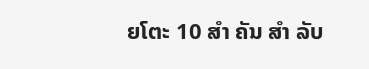ຍໂຕະ 10 ສຳ ຄັນ ສຳ ລັບ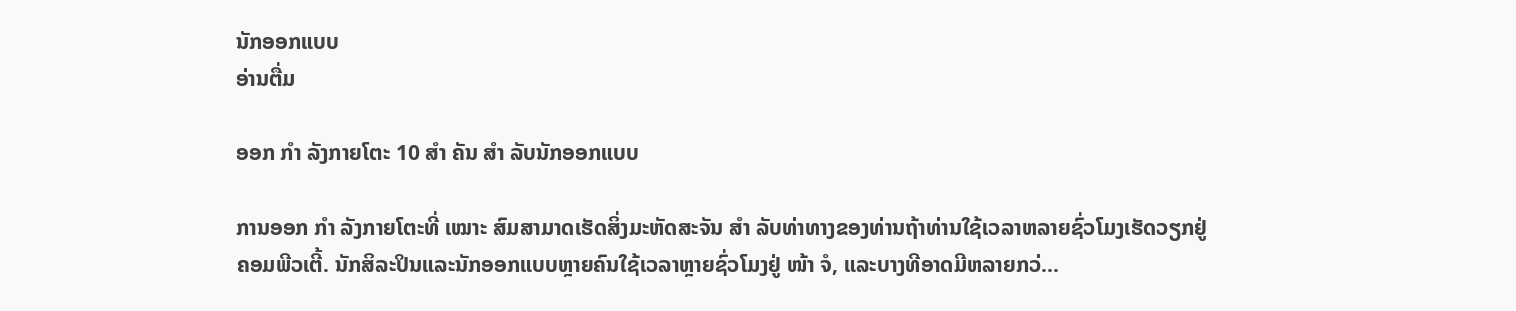ນັກອອກແບບ
ອ່ານຕື່ມ

ອອກ ກຳ ລັງກາຍໂຕະ 10 ສຳ ຄັນ ສຳ ລັບນັກອອກແບບ

ການອອກ ກຳ ລັງກາຍໂຕະທີ່ ເໝາະ ສົມສາມາດເຮັດສິ່ງມະຫັດສະຈັນ ສຳ ລັບທ່າທາງຂອງທ່ານຖ້າທ່ານໃຊ້ເວລາຫລາຍຊົ່ວໂມງເຮັດວຽກຢູ່ຄອມພີວເຕີ້. ນັກສິລະປິນແລະນັກອອກແບບຫຼາຍຄົນໃຊ້ເວລາຫຼາຍຊົ່ວໂມງຢູ່ ໜ້າ ຈໍ, ແລະບາງທີອາດມີຫລາຍກວ່...